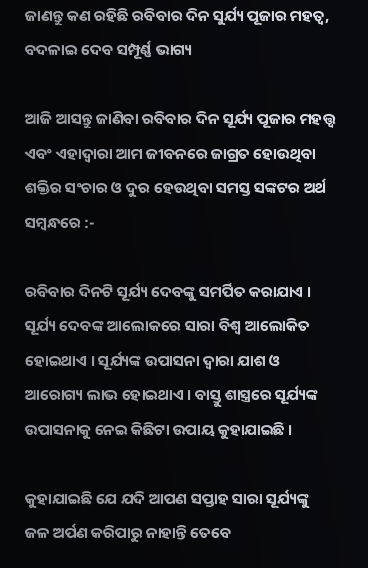ଜାଣନ୍ତୁ କଣ ରହିଛି ରବିବାର ଦିନ ସୁର୍ଯ୍ୟ ପୂଜାର ମହତ୍ୱ, ବଦଳାଇ ଦେବ ସମ୍ପୂର୍ଣ୍ଣ ଭାଗ୍ୟ

ଆଜି ଆସନ୍ତୁ ଜାଣିବା ରବିବାର ଦିନ ସୂର୍ଯ୍ୟ ପୂଜାର ମହତ୍ତ୍ଵ ଏବଂ ଏହାଦ୍ୱାରା ଆମ ଜୀବନରେ ଜାଗ୍ରତ ହୋଉଥିବା ଶକ୍ତିର ସଂଚାର ଓ ଦୁର ହେଉଥିବା ସମସ୍ତ ସଙ୍କଟର ଅର୍ଥ ସମ୍ବନ୍ଧରେ :-

ରବିବାର ଦିନଟି ସୂର୍ଯ୍ୟ ଦେବଙ୍କୁ ସମର୍ପିତ କରାଯାଏ । ସୂର୍ଯ୍ୟ ଦେବଙ୍କ ଆଲୋକରେ ସାରା ବିଶ୍ବ ଆଲୋକିତ ହୋଇଥାଏ । ସୂର୍ଯ୍ୟଙ୍କ ଉପାସନା ଦ୍ୱାରା ଯାଶ ଓ ଆରୋଗ୍ୟ ଲାଭ ହୋଇଥାଏ । ବାସ୍ତୁ ଶାସ୍ତ୍ରରେ ସୂର୍ଯ୍ୟଙ୍କ ଉପାସନାକୁ ନେଇ କିଛିଟା ଉପାୟ କୁହାଯାଇଛି ।

କୁହାଯାଇଛି ଯେ ଯଦି ଆପଣ ସପ୍ତାହ ସାରା ସୂର୍ଯ୍ୟଙ୍କୁ ଜଳ ଅର୍ପଣ କରିପାରୁ ନାହାନ୍ତି ତେବେ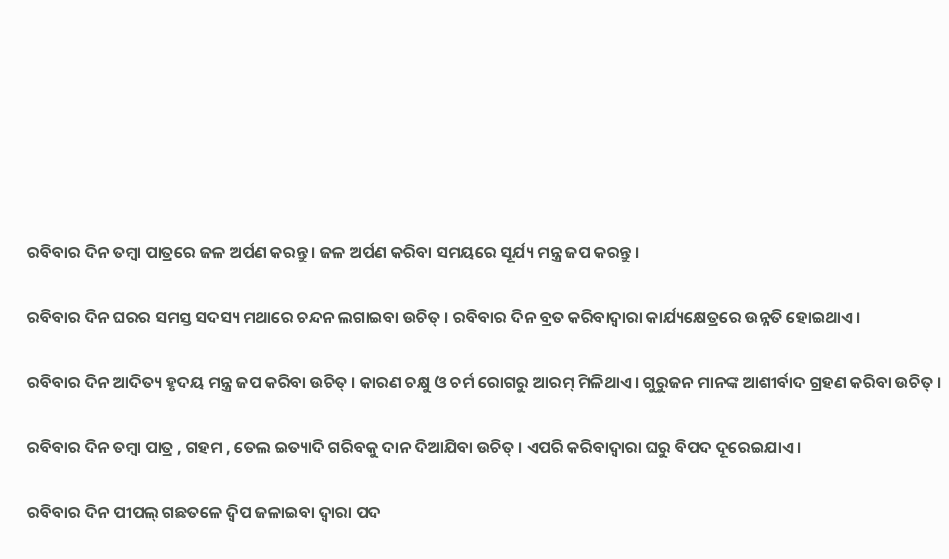ରବିବାର ଦିନ ତମ୍ବା ପାତ୍ରରେ ଜଳ ଅର୍ପଣ କରନ୍ତୁ । ଜଳ ଅର୍ପଣ କରିବା ସମୟରେ ସୂର୍ଯ୍ୟ ମନ୍ତ୍ର ଜପ କରନ୍ତୁ ।

ରବିବାର ଦିନ ଘରର ସମସ୍ତ ସଦସ୍ୟ ମଥାରେ ଚନ୍ଦନ ଲଗାଇବା ଉଚିତ୍ । ରବିବାର ଦିନ ବ୍ରତ କରିବାଦ୍ୱାରା କାର୍ଯ୍ୟକ୍ଷେତ୍ରରେ ଉନ୍ନତି ହୋଇଥାଏ।

ରବିବାର ଦିନ ଆଦିତ୍ୟ ହୃଦୟ ମନ୍ତ୍ର ଜପ କରିବା ଉଚିତ୍ । କାରଣ ଚକ୍ଷୁ ଓ ଚର୍ମ ରୋଗରୁ ଆରମ୍ ମିଳିଥାଏ । ଗୁରୁଜନ ମାନଙ୍କ ଆଶୀର୍ବାଦ ଗ୍ରହଣ କରିବା ଉଚିତ୍ ।

ରବିବାର ଦିନ ତମ୍ବା ପାତ୍ର , ଗହମ , ତେଲ ଇତ୍ୟାଦି ଗରିବକୁ ଦାନ ଦିଆଯିବା ଉଚିତ୍ । ଏପରି କରିବାଦ୍ବାରା ଘରୁ ବିପଦ ଦୂରେଇଯାଏ ।

ରବିବାର ଦିନ ପୀପଲ୍ ଗଛତଳେ ଦ୍ଵିପ ଜଳାଇବା ଦ୍ଵାରା ପଦ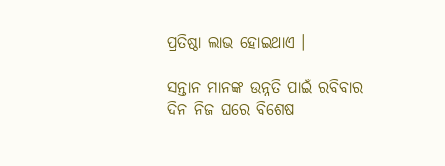ପ୍ରତିଷ୍ଠା ଲାଭ ହୋଇଥାଏ ।

ସନ୍ତାନ ମାନଙ୍କ ଉନ୍ନତି ପାଇଁ ରବିବାର ଦିନ ନିଜ ଘରେ ବିଶେଷ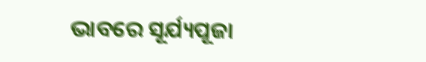ଭାବରେ ସୂର୍ଯ୍ୟପୂଜା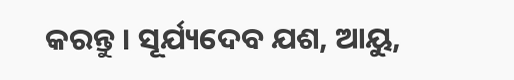କରନ୍ତୁ । ସୂର୍ଯ୍ୟଦେବ ଯଶ, ଆୟୁ,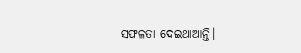ସଫଳତା ଦେଇଥାଆନ୍ତି।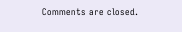Comments are closed.